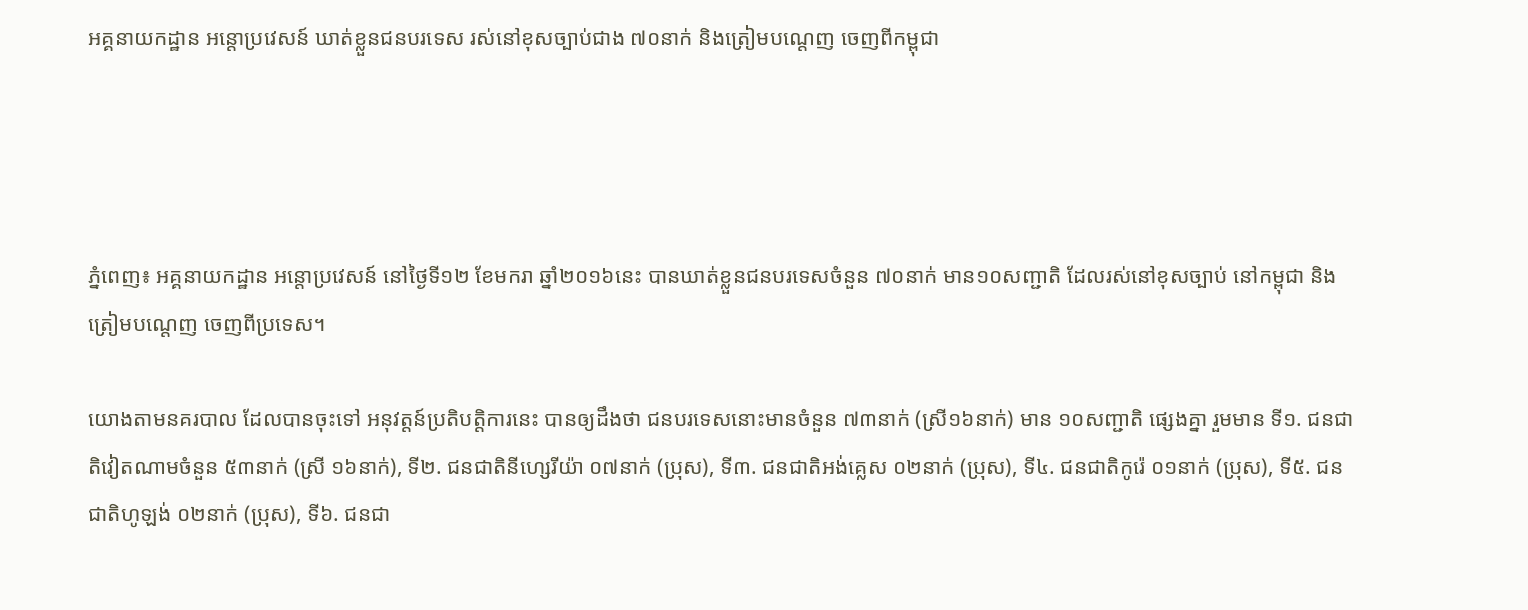អគ្គនាយកដ្ឋាន អន្តោប្រវេសន៍ ឃាត់ខ្លួនជនបរទេស រស់នៅខុសច្បាប់ជាង ៧០នាក់ និងត្រៀមបណ្តេញ ចេញពីកម្ពុជា




ភ្នំពេញ៖ អគ្គនាយកដ្ឋាន អន្តោប្រវេសន៍ នៅថ្ងៃទី១២ ខែមករា ឆ្នាំ២០១៦នេះ បានឃាត់ខ្លួនជនបរទេសចំនួន ៧០នាក់ មាន១០សញ្ជាតិ ដែលរស់នៅខុសច្បាប់ នៅកម្ពុជា និងត្រៀមបណ្តេញ ចេញពីប្រទេស។

យោងតាមនគរបាល ដែលបានចុះទៅ អនុវត្តន៍ប្រតិបត្តិការនេះ បានឲ្យដឹងថា ជនបរទេសនោះមានចំនួន ៧៣នាក់ (ស្រី១៦នាក់) មាន ១០សញ្ជាតិ ផ្សេងគ្នា រួមមាន ទី១. ជនជាតិវៀតណាមចំនួន ៥៣នាក់ (ស្រី ១៦នាក់), ទី២. ជនជាតិនីហ្សេរីយ៉ា ០៧នាក់ (ប្រុស), ទី៣. ជនជាតិអង់គ្លេស ០២នាក់ (ប្រុស), ទី៤. ជនជាតិកូរ៉េ ០១នាក់ (ប្រុស), ទី៥. ជនជាតិហូឡង់ ០២នាក់ (ប្រុស), ទី៦. ជនជា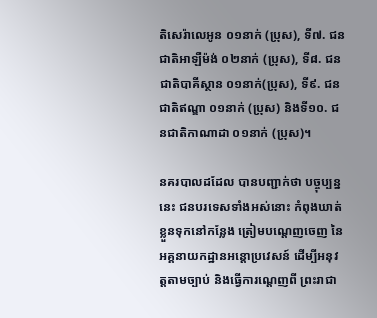តិសេរ៉ាលេអូន ០១នាក់ (ប្រុស), ទី៧. ជនជាតិអាឡឺម៉ង់ ០២នាក់ (ប្រុស), ទី៨. ជនជាតិបាគីស្ថាន ០១នាក់(ប្រុស), ទី៩. ជនជាតិឥណ្ឌា ០១នាក់ (ប្រុស) និងទី១០. ជនជាតិកាណាដា ០១នាក់ (ប្រុស)។

នគរបាលដដែល បានបញ្ជាក់ថា បច្ចុប្បន្ននេះ ជនបរទេសទាំងអស់នោះ កំពុងឃាត់ខ្លួនទុកនៅកន្លែង ត្រៀមបណ្តេញចេញ នៃអគ្គនាយកដ្ឋានអន្តោប្រវេសន៍ ដើម្បីអនុវត្តតាមច្បាប់ និងធ្វើការណ្តេញពី ព្រះរាជា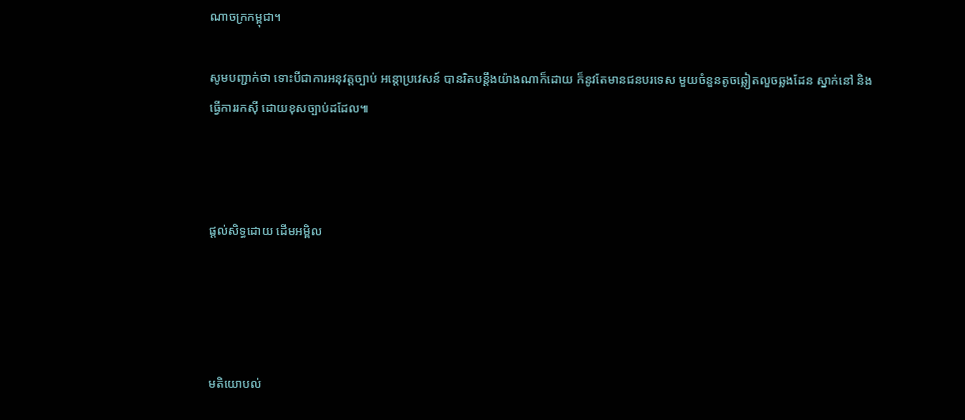ណាចក្រកម្ពុជា។

សូមបញ្ជាក់ថា ទោះបីជាការអនុវត្តច្បាប់ អន្តោប្រវេសន៍ បានរិតបន្តឹងយ៉ាងណាក៏ដោយ ក៏នូវតែមានជនបរទេស មួយចំនួនតូចឆ្លៀតលួចឆ្លងដែន ស្នាក់នៅ និងធ្វើការរកស៊ី ដោយខុសច្បាប់ដដែល៕



ផ្តល់សិទ្ធដោយ ដើមអម្ពិល




មតិយោបល់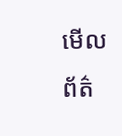មើលព័ត៌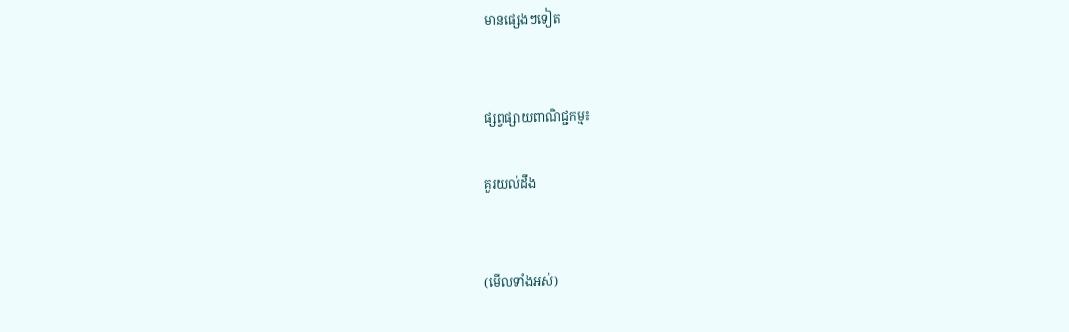មានផ្សេងៗទៀត


ផ្សព្វផ្សាយពាណិជ្ជកម្ម៖

គួរយល់ដឹង


(មើលទាំងអស់)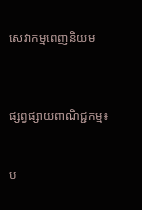សេវាកម្មពេញនិយម



ផ្សព្វផ្សាយពាណិជ្ជកម្ម៖


ប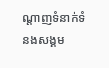ណ្តាញទំនាក់ទំនងសង្គម